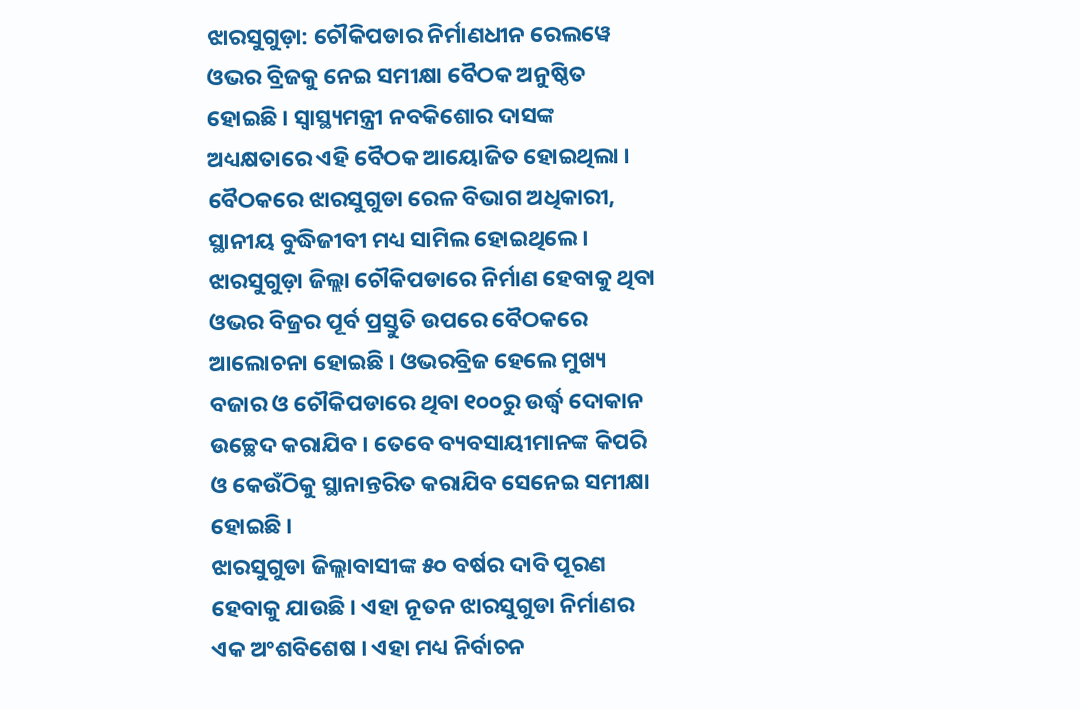ଝାରସୁଗୁଡ଼ା: ଚୌକିପଡାର ନିର୍ମାଣଧୀନ ରେଲୱେ ଓଭର ବ୍ରିଜକୁ ନେଇ ସମୀକ୍ଷା ବୈଠକ ଅନୁଷ୍ଠିତ ହୋଇଛି । ସ୍ଵାସ୍ଥ୍ୟମନ୍ତ୍ରୀ ନବକିଶୋର ଦାସଙ୍କ ଅଧ୍ୟକ୍ଷତାରେ ଏହି ବୈଠକ ଆୟୋଜିତ ହୋଇଥିଲା । ବୈଠକରେ ଝାରସୁଗୁଡା ରେଳ ବିଭାଗ ଅଧିକାରୀ, ସ୍ଥାନୀୟ ବୁଦ୍ଧିଜୀବୀ ମଧ୍ୟ ସାମିଲ ହୋଇଥିଲେ ।
ଝାରସୁଗୁଡ଼ା ଜିଲ୍ଲା ଚୌକିପଡାରେ ନିର୍ମାଣ ହେବାକୁ ଥିବା ଓଭର ବିଜ୍ରର ପୂର୍ବ ପ୍ରସ୍ତୁତି ଉପରେ ବୈଠକରେ ଆଲୋଚନା ହୋଇଛି । ଓଭରବ୍ରିଜ ହେଲେ ମୁଖ୍ୟ ବଜାର ଓ ଚୌକିପଡାରେ ଥିବା ୧୦୦ରୁ ଉର୍ଦ୍ଧ୍ଵ ଦୋକାନ ଉଚ୍ଛେଦ କରାଯିବ । ତେବେ ବ୍ୟବସାୟୀମାନଙ୍କ କିପରି ଓ କେଉଁଠିକୁ ସ୍ଥାନାନ୍ତରିତ କରାଯିବ ସେନେଇ ସମୀକ୍ଷା ହୋଇଛି ।
ଝାରସୁଗୁଡା ଜିଲ୍ଲାବାସୀଙ୍କ ୫୦ ବର୍ଷର ଦାବି ପୂରଣ ହେବାକୁ ଯାଉଛି । ଏହା ନୂତନ ଝାରସୁଗୁଡା ନିର୍ମାଣର ଏକ ଅଂଶବିଶେଷ । ଏହା ମଧ୍ୟ ନିର୍ବାଚନ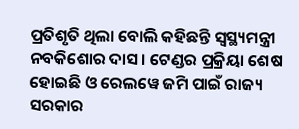ପ୍ରତିଶୃତି ଥିଲା ବୋଲି କହିଛନ୍ତି ସ୍ବସ୍ଥ୍ୟମନ୍ତ୍ରୀ ନବକିଶୋର ଦାସ । ଟେଣ୍ଡର ପ୍ରକ୍ରିୟା ଶେଷ ହୋଇଛି ଓ ରେଲୱେ ଜମି ପାଇଁ ରାଜ୍ୟ ସରକାର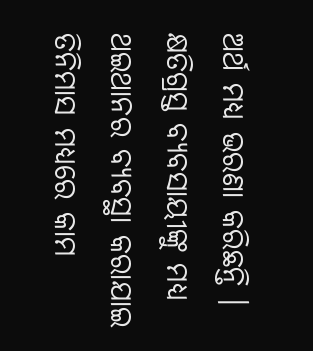ଅର୍ଥ ମଧ୍ୟ ଭରଣା କରିଛନ୍ତି । କ୍ଷତିଗ୍ରସ୍ତ ବ୍ୟବସାୟୀଙ୍କୁ ମଧ୍ୟ ଥଇଥାନର ବ୍ୟବସ୍ଥା କରାଯାଇ ତିନିମାସ ମଧ୍ୟରେ କାମ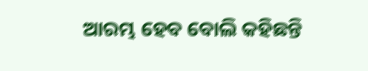ଆରମ୍ଭ ହେବ ବୋଲି କହିଛନ୍ତି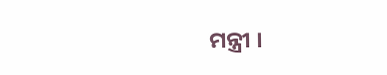ମନ୍ତ୍ରୀ ।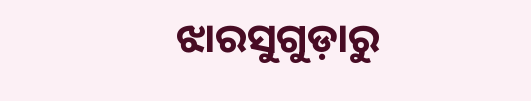ଝାରସୁଗୁଡ଼ାରୁ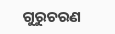ଗୁରୁଚରଣ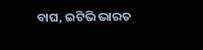ବାଘ, ଇଟିଭି ଭାରତ